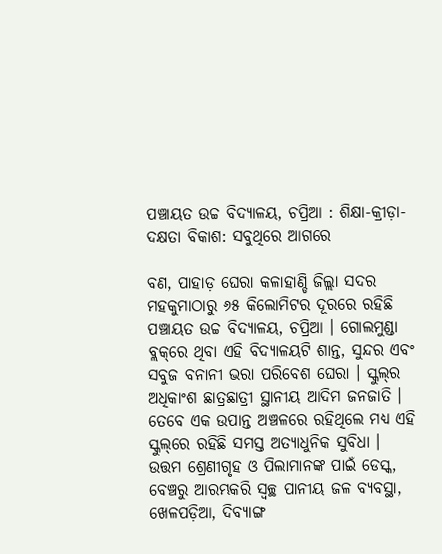ପଞ୍ଚାୟତ ଉଚ୍ଚ ବିଦ୍ୟାଳୟ, ଚପ୍ରିଆ : ଶିକ୍ଷା-କ୍ରୀଡ଼ା-ଦକ୍ଷତା ବିକାଶ: ସବୁଥିରେ ଆଗରେ

ବଣ, ପାହାଡ଼ ଘେରା କଳାହାଣ୍ଡି ଜିଲ୍ଲା ସଦର ମହକୁମାଠାରୁ ୬୫ କିଲୋମିଟର ଦୂରରେ ରହିଛି ପଞ୍ଚାୟତ ଉଚ୍ଚ ବିଦ୍ୟାଳୟ, ଚପ୍ରିଆ । ଗୋଲମୁଣ୍ଡା ବ୍ଲକ୍‌ରେ ଥିବା ଏହି ବିଦ୍ୟାଳୟଟି ଶାନ୍ତ, ସୁନ୍ଦର ଏବଂ ସବୁଜ ବନାନୀ ଭରା ପରିବେଶ ଘେରା । ସ୍କୁଲ୍‌ର ଅଧିକାଂଶ ଛାତ୍ରଛାତ୍ରୀ ସ୍ଥାନୀୟ ଆଦିମ ଜନଜାତି । ତେବେ ଏକ ଉପାନ୍ତ ଅଞ୍ଚଳରେ ରହିଥିଲେ ମଧ୍ୟ ଏହି ସ୍କୁଲ୍‌ରେ ରହିଛି ସମସ୍ତ ଅତ୍ୟାଧୁନିକ ସୁବିଧା । ଉତ୍ତମ ଶ୍ରେଣୀଗୃହ ଓ ପିଲାମାନଙ୍କ ପାଇଁ ଡେସ୍କ, ବେଞ୍ଚରୁ ଆରମ୍ଭକରି ସ୍ୱଚ୍ଛ ପାନୀୟ ଜଳ ବ୍ୟବସ୍ଥା, ଖେଳପଡ଼ିଆ, ଦିବ୍ୟାଙ୍ଗ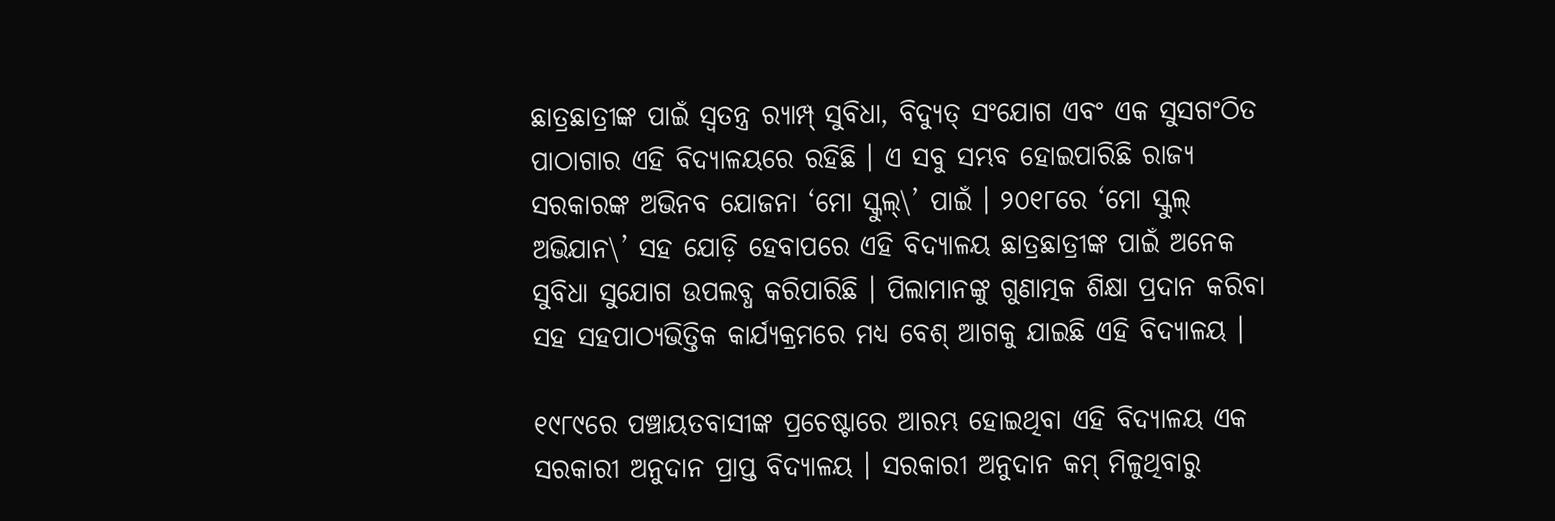ଛାତ୍ରଛାତ୍ରୀଙ୍କ ପାଇଁ ସ୍ୱତନ୍ତ୍ର ର‌୍ୟାମ୍ପ୍ ସୁବିଧା, ବିଦ୍ୟୁତ୍ ସଂଯୋଗ ଏବଂ ଏକ ସୁସଗଂଠିତ ପାଠାଗାର ଏହି ବିଦ୍ୟାଳୟରେ ରହିଛି । ଏ ସବୁ ସମ୍ଭବ ହୋଇପାରିଛି ରାଜ୍ୟ ସରକାରଙ୍କ ଅଭିନବ ଯୋଜନା ‘ମୋ ସ୍କୁଲ୍‌\’ ପାଇଁ । ୨୦୧୮ରେ ‘ମୋ ସ୍କୁଲ୍ ଅଭିଯାନ\’ ସହ ଯୋଡ଼ି ହେବାପରେ ଏହି ବିଦ୍ୟାଳୟ ଛାତ୍ରଛାତ୍ରୀଙ୍କ ପାଇଁ ଅନେକ ସୁବିଧା ସୁଯୋଗ ଉପଲବ୍ଧ କରିପାରିଛି । ପିଲାମାନଙ୍କୁ ଗୁଣାତ୍ମକ ଶିକ୍ଷା ପ୍ରଦାନ କରିବା ସହ ସହପାଠ୍ୟଭିତ୍ତିକ କାର୍ଯ୍ୟକ୍ରମରେ ମଧ୍ୟ ବେଶ୍ ଆଗକୁ ଯାଇଛି ଏହି ବିଦ୍ୟାଳୟ ।

୧୯୮୯ରେ ପଞ୍ଚାୟତବାସୀଙ୍କ ପ୍ରଚେଷ୍ଟାରେ ଆରମ୍ଭ ହୋଇଥିବା ଏହି ବିଦ୍ୟାଳୟ ଏକ ସରକାରୀ ଅନୁଦାନ ପ୍ରାପ୍ତ ବିଦ୍ୟାଳୟ । ସରକାରୀ ଅନୁଦାନ କମ୍ ମିଳୁଥିବାରୁ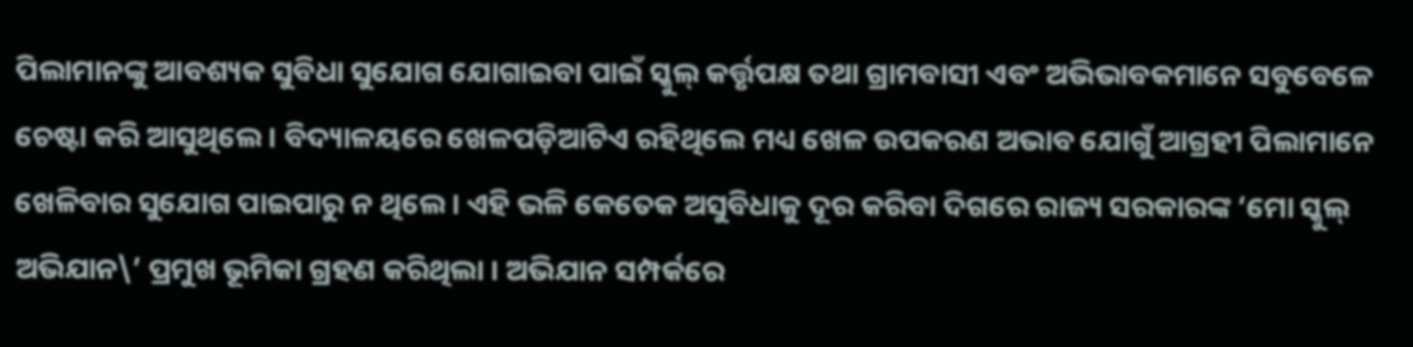ପିଲାମାନଙ୍କୁ ଆବଶ୍ୟକ ସୁବିଧା ସୁଯୋଗ ଯୋଗାଇବା ପାଇଁ ସ୍କୁଲ୍ କର୍ତ୍ତୃପକ୍ଷ ତଥା ଗ୍ରାମବାସୀ ଏବଂ ଅଭିଭାବକମାନେ ସବୁବେଳେ ଚେଷ୍ଟା କରି ଆସୁଥିଲେ । ବିଦ୍ୟାଳୟରେ ଖେଳପଡ଼ିଆଟିଏ ରହିଥିଲେ ମଧ୍ୟ ଖେଳ ଉପକରଣ ଅଭାବ ଯୋଗୁଁ ଆଗ୍ରହୀ ପିଲାମାନେ ଖେଳିବାର ସୁଯୋଗ ପାଇପାରୁ ନ ଥିଲେ । ଏହି ଭଳି କେତେକ ଅସୁବିଧାକୁ ଦୂର କରିବା ଦିଗରେ ରାଜ୍ୟ ସରକାରଙ୍କ ‘ମୋ ସ୍କୁଲ୍ ଅଭିଯାନ\’ ପ୍ରମୁଖ ଭୂମିକା ଗ୍ରହଣ କରିଥିଲା । ଅଭିଯାନ ସମ୍ପର୍କରେ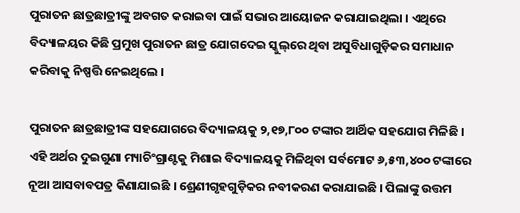ପୁରାତନ ଛାତ୍ରଛାତ୍ରୀଙ୍କୁ ଅବଗତ କରାଇବା ପାଇଁ ସଭାର ଆୟୋଜନ କରାଯାଇଥିଲା । ଏଥିରେ ବିଦ୍ୟାଳୟର କିଛି ପ୍ରମୁଖ ପୁରାତନ ଛାତ୍ର ଯୋଗଦେଇ ସ୍କୁଲ୍‌ରେ ଥିବା ଅସୁବିଧାଗୁଡ଼ିକର ସମାଧାନ କରିବାକୁ ନିଷ୍ପତ୍ତି ନେଇଥିଲେ ।

ପୁରାତନ ଛାତ୍ରଛାତ୍ରୀଙ୍କ ସହଯୋଗରେ ବିଦ୍ୟାଳୟକୁ ୨,୧୭,୮୦୦ ଟଙ୍କାର ଆର୍ଥିକ ସହଯୋଗ ମିଳିଛି । ଏହି ଅର୍ଥର ଦୁଇଗୁଣା ମ୍ୟାଚିଂଗ୍ରାଣ୍ଟକୁ ମିଶାଇ ବିଦ୍ୟାଳୟକୁ ମିଳିଥିବା ସର୍ବମୋଟ ୬,୫୩,୪୦୦ ଟଙ୍କାରେ ନୂଆ ଆସବାବପତ୍ର କିଣାଯାଇଛି । ଶ୍ରେଣୀଗୃହଗୁଡ଼ିକର ନବୀକରଣ କରାଯାଇଛି । ପିଲାଙ୍କୁ ଉତ୍ତମ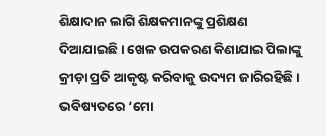ଶିକ୍ଷାଦାନ ଲାଗି ଶିକ୍ଷକମାନଙ୍କୁ ପ୍ରଶିକ୍ଷଣ ଦିଆଯାଇଛି । ଖେଳ ଉପକରଣ କିଣାଯାଇ ପିଲାଙ୍କୁ କ୍ରୀଡ଼ା ପ୍ରତି ଆକୃଷ୍ଟ କରିବାକୁ ଉଦ୍ୟମ ଜାରିରହିଛି । ଭବିଷ୍ୟତରେ ‘ମୋ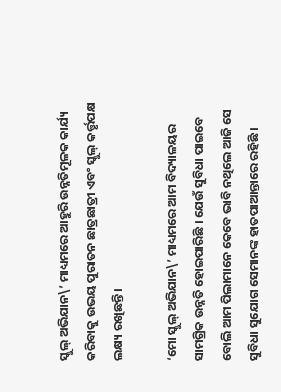ସ୍କୁଲ୍ ଅଭିଯାନ\’ ମାଧ୍ୟମରେ ଆହୁରି ଉନ୍ନତିମୂଳକ କାର୍ଯ୍ୟ କରିବାକୁ ଉଭୟ ପୁରାତନ ଛାତ୍ରଛାତ୍ରୀ ଏବଂ ସ୍କୁଲ୍ କର୍ତ୍ତୃପକ୍ଷ ଲକ୍ଷ୍ୟ ରଖିଛନ୍ତି ।

‘ମୋ ସ୍କୁଲ୍ ଅଭିଯାନ\’ ମାଧ୍ୟମରେ ଆମ ବିଦ୍ୟାଳୟର ସାମଗ୍ରିକ ଉନ୍ନତି ହୋଇପାରିଛି । ଯେଉଁ ସୁବିଧା ପାଇବେ ବୋଲି ଆମ ପିଲାମାନେ କେବେ ଭାବି ନଥିଲେ ଆଜି ସେ ସୁବିଧା ସୁଯୋଗ ସେମାନଙ୍କ ହାତପାଆନ୍ତାରେ ରହିଛି ।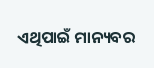ଏଥିପାଇଁ ମାନ୍ୟବର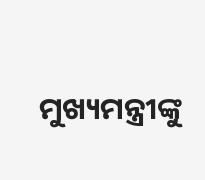ମୁଖ୍ୟମନ୍ତ୍ରୀଙ୍କୁ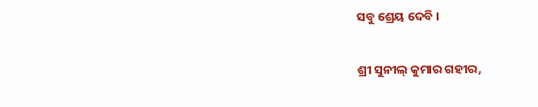ସବୁ ଶ୍ରେୟ ଦେବି ।

ଶ୍ରୀ ସୁନୀଲ୍ କୁମାର ଗହୀର,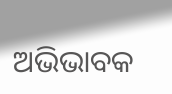ଅଭିଭାବକ